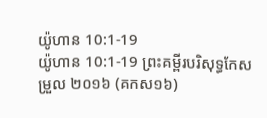យ៉ូហាន 10:1-19
យ៉ូហាន 10:1-19 ព្រះគម្ពីរបរិសុទ្ធកែសម្រួល ២០១៦ (គកស១៦)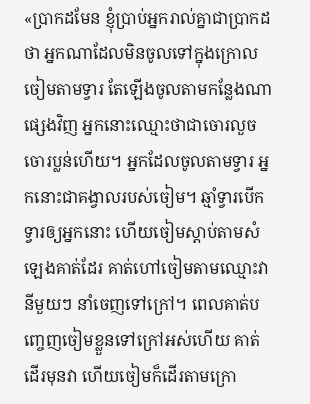«ប្រាកដមែន ខ្ញុំប្រាប់អ្នករាល់គ្នាជាប្រាកដថា អ្នកណាដែលមិនចូលទៅក្នុងក្រោលចៀមតាមទ្វារ តែឡើងចូលតាមកន្លែងណាផ្សេងវិញ អ្នកនោះឈ្មោះថាជាចោរលួច ចោរប្លន់ហើយ។ អ្នកដែលចូលតាមទ្វារ អ្នកនោះជាគង្វាលរបស់ចៀម។ ឆ្មាំទ្វារបើកទ្វារឲ្យអ្នកនោះ ហើយចៀមស្តាប់តាមសំឡេងគាត់ដែរ គាត់ហៅចៀមតាមឈ្មោះវានីមួយៗ នាំចេញទៅក្រៅ។ ពេលគាត់បញ្ចេញចៀមខ្លួនទៅក្រៅអស់ហើយ គាត់ដើរមុនវា ហើយចៀមក៏ដើរតាមក្រោ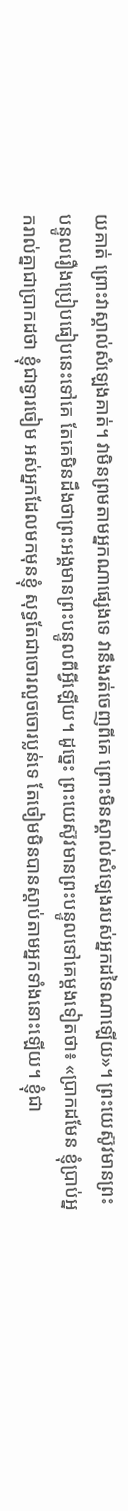យគាត់ ព្រោះវាស្គាល់សំឡេងគាត់។ វាមិនព្រមតាមអ្នកណាផ្សេងទេ វានឹងរត់ចេញពីគេ ព្រោះមិនស្គាល់សំឡេងរបស់អ្នកដទៃណាឡើយ»។ ព្រះយេស៊ូវមានព្រះបន្ទូលរឿងប្រៀបធៀបនេះទៅគេ តែគេមិនដឹងថាព្រះអង្គមានព្រះបន្ទូលពីអ្វីឡើយ។ ដូច្នេះ ព្រះយេស៊ូវមានព្រះបន្ទូលទៅគេម្តងទៀតថា៖ «ប្រាកដមែន ខ្ញុំប្រាប់អ្នករាល់គ្នាជាប្រាកដថា ខ្ញុំជាទ្វារចៀម អស់អ្នកដែលមកមុនខ្ញុំ សុទ្ធតែជាចោរលួចចោរប្លន់ទេ តែចៀមមិនបានស្តាប់តាមអ្នកទាំងនោះឡើយ។ ខ្ញុំជា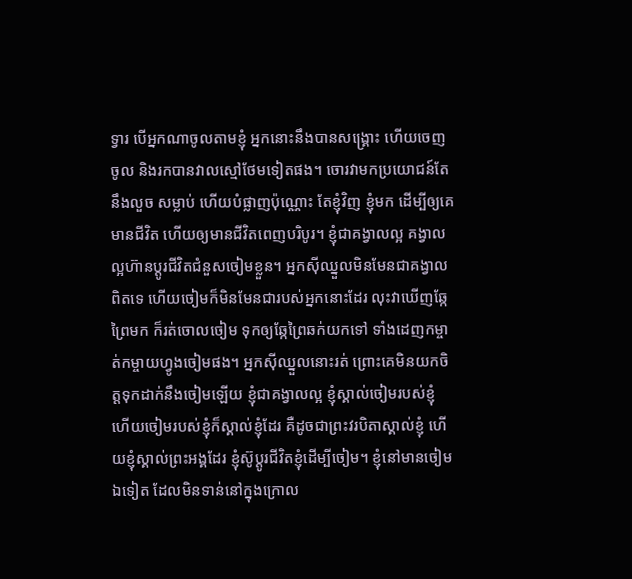ទ្វារ បើអ្នកណាចូលតាមខ្ញុំ អ្នកនោះនឹងបានសង្គ្រោះ ហើយចេញចូល និងរកបានវាលស្មៅថែមទៀតផង។ ចោរវាមកប្រយោជន៍តែនឹងលួច សម្លាប់ ហើយបំផ្លាញប៉ុណ្ណោះ តែខ្ញុំវិញ ខ្ញុំមក ដើម្បីឲ្យគេមានជីវិត ហើយឲ្យមានជីវិតពេញបរិបូរ។ ខ្ញុំជាគង្វាលល្អ គង្វាលល្អហ៊ានប្តូរជីវិតជំនួសចៀមខ្លួន។ អ្នកស៊ីឈ្នួលមិនមែនជាគង្វាលពិតទេ ហើយចៀមក៏មិនមែនជារបស់អ្នកនោះដែរ លុះវាឃើញឆ្កែព្រៃមក ក៏រត់ចោលចៀម ទុកឲ្យឆ្កែព្រៃឆក់យកទៅ ទាំងដេញកម្ចាត់កម្ចាយហ្វូងចៀមផង។ អ្នកស៊ីឈ្នួលនោះរត់ ព្រោះគេមិនយកចិត្តទុកដាក់នឹងចៀមឡើយ ខ្ញុំជាគង្វាលល្អ ខ្ញុំស្គាល់ចៀមរបស់ខ្ញុំ ហើយចៀមរបស់ខ្ញុំក៏ស្គាល់ខ្ញុំដែរ គឺដូចជាព្រះវរបិតាស្គាល់ខ្ញុំ ហើយខ្ញុំស្គាល់ព្រះអង្គដែរ ខ្ញុំស៊ូប្តូរជីវិតខ្ញុំដើម្បីចៀម។ ខ្ញុំនៅមានចៀមឯទៀត ដែលមិនទាន់នៅក្នុងក្រោល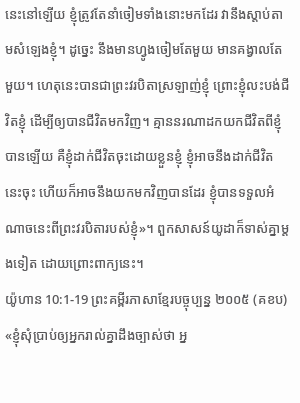នេះនៅឡើយ ខ្ញុំត្រូវតែនាំចៀមទាំងនោះមកដែរ វានឹងស្តាប់តាមសំឡេងខ្ញុំ។ ដូច្នេះ នឹងមានហ្វូងចៀមតែមួយ មានគង្វាលតែមួយ។ ហេតុនេះបានជាព្រះវរបិតាស្រឡាញ់ខ្ញុំ ព្រោះខ្ញុំលះបង់ជីវិតខ្ញុំ ដើម្បីឲ្យបានជីវិតមកវិញ។ គ្មាននរណាដកយកជីវិតពីខ្ញុំបានឡើយ គឺខ្ញុំដាក់ជីវិតចុះដោយខ្លួនខ្ញុំ ខ្ញុំអាចនឹងដាក់ជីវិតនេះចុះ ហើយក៏អាចនឹងយកមកវិញបានដែរ ខ្ញុំបានទទួលអំណាចនេះពីព្រះវរបិតារបស់ខ្ញុំ»។ ពួកសាសន៍យូដាក៏ទាស់គ្នាម្តងទៀត ដោយព្រោះពាក្យនេះ។
យ៉ូហាន 10:1-19 ព្រះគម្ពីរភាសាខ្មែរបច្ចុប្បន្ន ២០០៥ (គខប)
«ខ្ញុំសុំប្រាប់ឲ្យអ្នករាល់គ្នាដឹងច្បាស់ថា អ្ន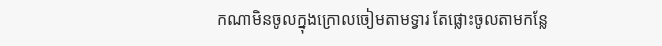កណាមិនចូលក្នុងក្រោលចៀមតាមទ្វារ តែផ្លោះចូលតាមកន្លែ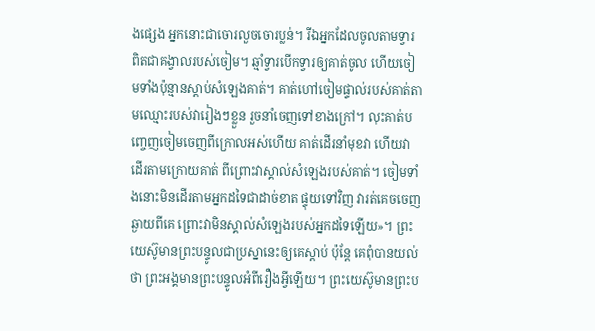ងផ្សេង អ្នកនោះជាចោរលួចចោរប្លន់។ រីឯអ្នកដែលចូលតាមទ្វារ ពិតជាគង្វាលរបស់ចៀម។ ឆ្មាំទ្វារបើកទ្វារឲ្យគាត់ចូល ហើយចៀមទាំងប៉ុន្មានស្ដាប់សំឡេងគាត់។ គាត់ហៅចៀមផ្ទាល់របស់គាត់តាមឈ្មោះរបស់វារៀងៗខ្លួន រួចនាំចេញទៅខាងក្រៅ។ លុះគាត់បញ្ចេញចៀមចេញពីក្រោលអស់ហើយ គាត់ដើរនាំមុខវា ហើយវាដើរតាមក្រោយគាត់ ពីព្រោះវាស្គាល់សំឡេងរបស់គាត់។ ចៀមទាំងនោះមិនដើរតាមអ្នកដទៃជាដាច់ខាត ផ្ទុយទៅវិញ វារត់គេចចេញឆ្ងាយពីគេ ព្រោះវាមិនស្គាល់សំឡេងរបស់អ្នកដទៃឡើយ»។ ព្រះយេស៊ូមានព្រះបន្ទូលជាប្រស្នានេះឲ្យគេស្ដាប់ ប៉ុន្តែ គេពុំបានយល់ថា ព្រះអង្គមានព្រះបន្ទូលអំពីរឿងអ្វីឡើយ។ ព្រះយេស៊ូមានព្រះប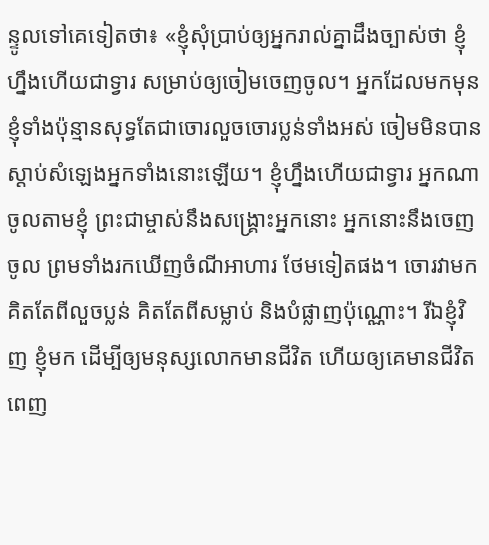ន្ទូលទៅគេទៀតថា៖ «ខ្ញុំសុំប្រាប់ឲ្យអ្នករាល់គ្នាដឹងច្បាស់ថា ខ្ញុំហ្នឹងហើយជាទ្វារ សម្រាប់ឲ្យចៀមចេញចូល។ អ្នកដែលមកមុនខ្ញុំទាំងប៉ុន្មានសុទ្ធតែជាចោរលួចចោរប្លន់ទាំងអស់ ចៀមមិនបានស្ដាប់សំឡេងអ្នកទាំងនោះឡើយ។ ខ្ញុំហ្នឹងហើយជាទ្វារ អ្នកណាចូលតាមខ្ញុំ ព្រះជាម្ចាស់នឹងសង្គ្រោះអ្នកនោះ អ្នកនោះនឹងចេញចូល ព្រមទាំងរកឃើញចំណីអាហារ ថែមទៀតផង។ ចោរវាមក គិតតែពីលួចប្លន់ គិតតែពីសម្លាប់ និងបំផ្លាញប៉ុណ្ណោះ។ រីឯខ្ញុំវិញ ខ្ញុំមក ដើម្បីឲ្យមនុស្សលោកមានជីវិត ហើយឲ្យគេមានជីវិតពេញ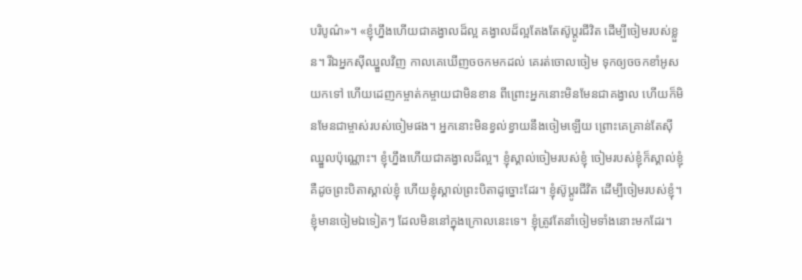បរិបូណ៌»។ «ខ្ញុំហ្នឹងហើយជាគង្វាលដ៏ល្អ គង្វាលដ៏ល្អតែងតែស៊ូប្ដូរជីវិត ដើម្បីចៀមរបស់ខ្លួន។ រីឯអ្នកស៊ីឈ្នួលវិញ កាលគេឃើញចចកមកដល់ គេរត់ចោលចៀម ទុកឲ្យចចកខាំអូសយកទៅ ហើយដេញកម្ចាត់កម្ចាយជាមិនខាន ពីព្រោះអ្នកនោះមិនមែនជាគង្វាល ហើយក៏មិនមែនជាម្ចាស់របស់ចៀមផង។ អ្នកនោះមិនខ្វល់ខ្វាយនឹងចៀមឡើយ ព្រោះគេគ្រាន់តែស៊ីឈ្នួលប៉ុណ្ណោះ។ ខ្ញុំហ្នឹងហើយជាគង្វាលដ៏ល្អ។ ខ្ញុំស្គាល់ចៀមរបស់ខ្ញុំ ចៀមរបស់ខ្ញុំក៏ស្គាល់ខ្ញុំ គឺដូចព្រះបិតាស្គាល់ខ្ញុំ ហើយខ្ញុំស្គាល់ព្រះបិតាដូច្នោះដែរ។ ខ្ញុំស៊ូប្ដូរជីវិត ដើម្បីចៀមរបស់ខ្ញុំ។ ខ្ញុំមានចៀមឯទៀតៗ ដែលមិននៅក្នុងក្រោលនេះទេ។ ខ្ញុំត្រូវតែនាំចៀមទាំងនោះមកដែរ។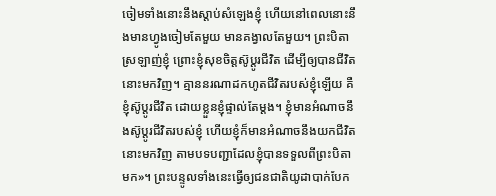ចៀមទាំងនោះនឹងស្ដាប់សំឡេងខ្ញុំ ហើយនៅពេលនោះនឹងមានហ្វូងចៀមតែមួយ មានគង្វាលតែមួយ។ ព្រះបិតាស្រឡាញ់ខ្ញុំ ព្រោះខ្ញុំសុខចិត្តស៊ូប្ដូរជីវិត ដើម្បីឲ្យបានជីវិតនោះមកវិញ។ គ្មាននរណាដកហូតជីវិតរបស់ខ្ញុំឡើយ គឺខ្ញុំស៊ូប្ដូរជីវិត ដោយខ្លួនខ្ញុំផ្ទាល់តែម្ដង។ ខ្ញុំមានអំណាចនឹងស៊ូប្ដូរជីវិតរបស់ខ្ញុំ ហើយខ្ញុំក៏មានអំណាចនឹងយកជីវិតនោះមកវិញ តាមបទបញ្ជាដែលខ្ញុំបានទទួលពីព្រះបិតាមក»។ ព្រះបន្ទូលទាំងនេះធ្វើឲ្យជនជាតិយូដាបាក់បែក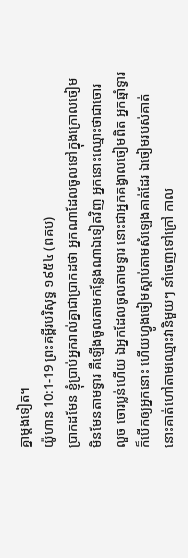គ្នាម្ដងទៀត។
យ៉ូហាន 10:1-19 ព្រះគម្ពីរបរិសុទ្ធ ១៩៥៤ (ពគប)
ប្រាកដមែន ខ្ញុំប្រាប់អ្នករាល់គ្នាជាប្រាកដថា អ្នកណាដែលចូលទៅក្នុងក្រោលចៀម មិនមែនតាមទ្វារ គឺឡើងចូលតាមកន្លែងណាឯទៀតវិញ អ្នកនោះឈ្មោះថាជាចោរលួច ចោរប្លន់ហើយ ឯអ្នកដែលចូលតាមទ្វារ នោះជាអ្នកគង្វាលចៀមពិត អ្នកឆ្មាំទ្វារក៏បើកឲ្យអ្នកនោះ ហើយហ្វូងចៀមស្តាប់តាមសំឡេងគាត់ដែរ ឯចៀមរបស់គាត់ នោះគាត់ហៅតាមឈ្មោះវានិមួយៗ នាំចេញទៅក្រៅ កាល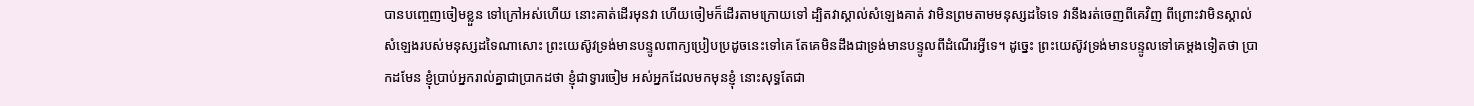បានបញ្ចេញចៀមខ្លួន ទៅក្រៅអស់ហើយ នោះគាត់ដើរមុនវា ហើយចៀមក៏ដើរតាមក្រោយទៅ ដ្បិតវាស្គាល់សំឡេងគាត់ វាមិនព្រមតាមមនុស្សដទៃទេ វានឹងរត់ចេញពីគេវិញ ពីព្រោះវាមិនស្គាល់សំឡេងរបស់មនុស្សដទៃណាសោះ ព្រះយេស៊ូវទ្រង់មានបន្ទូលពាក្យប្រៀបប្រដូចនេះទៅគេ តែគេមិនដឹងជាទ្រង់មានបន្ទូលពីដំណើរអ្វីទេ។ ដូច្នេះ ព្រះយេស៊ូវទ្រង់មានបន្ទូលទៅគេម្តងទៀតថា ប្រាកដមែន ខ្ញុំប្រាប់អ្នករាល់គ្នាជាប្រាកដថា ខ្ញុំជាទ្វារចៀម អស់អ្នកដែលមកមុនខ្ញុំ នោះសុទ្ធតែជា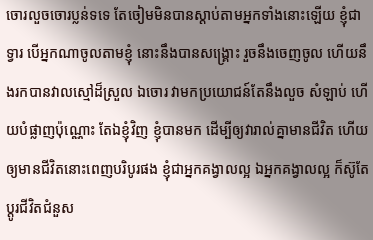ចោរលួចចោរប្លន់ទទេ តែចៀមមិនបានស្តាប់តាមអ្នកទាំងនោះឡើយ ខ្ញុំជាទ្វារ បើអ្នកណាចូលតាមខ្ញុំ នោះនឹងបានសង្គ្រោះ រួចនឹងចេញចូល ហើយនឹងរកបានវាលស្មៅដ៏ស្រួល ឯចោរ វាមកប្រយោជន៍តែនឹងលួច សំឡាប់ ហើយបំផ្លាញប៉ុណ្ណោះ តែឯខ្ញុំវិញ ខ្ញុំបានមក ដើម្បីឲ្យវារាល់គ្នាមានជីវិត ហើយឲ្យមានជីវិតនោះពេញបរិបូរផង ខ្ញុំជាអ្នកគង្វាលល្អ ឯអ្នកគង្វាលល្អ ក៏ស៊ូតែប្តូរជីវិតជំនួស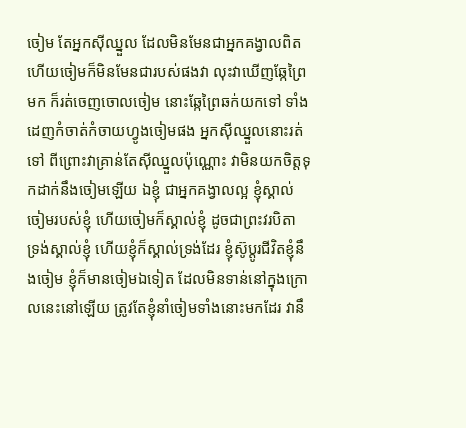ចៀម តែអ្នកស៊ីឈ្នួល ដែលមិនមែនជាអ្នកគង្វាលពិត ហើយចៀមក៏មិនមែនជារបស់ផងវា លុះវាឃើញឆ្កែព្រៃមក ក៏រត់ចេញចោលចៀម នោះឆ្កែព្រៃឆក់យកទៅ ទាំងដេញកំចាត់កំចាយហ្វូងចៀមផង អ្នកស៊ីឈ្នួលនោះរត់ទៅ ពីព្រោះវាគ្រាន់តែស៊ីឈ្នួលប៉ុណ្ណោះ វាមិនយកចិត្តទុកដាក់នឹងចៀមឡើយ ឯខ្ញុំ ជាអ្នកគង្វាលល្អ ខ្ញុំស្គាល់ចៀមរបស់ខ្ញុំ ហើយចៀមក៏ស្គាល់ខ្ញុំ ដូចជាព្រះវរបិតា ទ្រង់ស្គាល់ខ្ញុំ ហើយខ្ញុំក៏ស្គាល់ទ្រង់ដែរ ខ្ញុំស៊ូប្តូរជីវិតខ្ញុំនឹងចៀម ខ្ញុំក៏មានចៀមឯទៀត ដែលមិនទាន់នៅក្នុងក្រោលនេះនៅឡើយ ត្រូវតែខ្ញុំនាំចៀមទាំងនោះមកដែរ វានឹ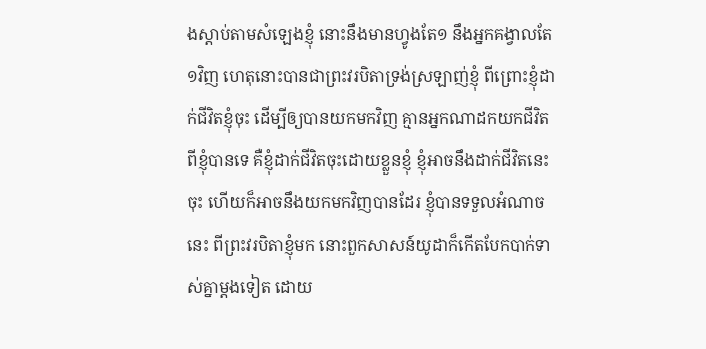ងស្តាប់តាមសំឡេងខ្ញុំ នោះនឹងមានហ្វូងតែ១ នឹងអ្នកគង្វាលតែ១វិញ ហេតុនោះបានជាព្រះវរបិតាទ្រង់ស្រឡាញ់ខ្ញុំ ពីព្រោះខ្ញុំដាក់ជីវិតខ្ញុំចុះ ដើម្បីឲ្យបានយកមកវិញ គ្មានអ្នកណាដកយកជីវិតពីខ្ញុំបានទេ គឺខ្ញុំដាក់ជីវិតចុះដោយខ្លួនខ្ញុំ ខ្ញុំអាចនឹងដាក់ជីវិតនេះចុះ ហើយក៏អាចនឹងយកមកវិញបានដែរ ខ្ញុំបានទទួលអំណាចនេះ ពីព្រះវរបិតាខ្ញុំមក នោះពួកសាសន៍យូដាក៏កើតបែកបាក់ទាស់គ្នាម្តងទៀត ដោយ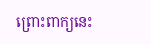ព្រោះពាក្យនេះ